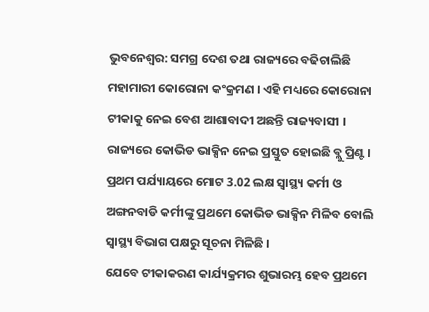ଭୁବନେଶ୍ବର: ସମଗ୍ର ଦେଶ ତଥା ରାଜ୍ୟରେ ବଢିଚାଲିଛି ମହାମାରୀ କୋରୋନା କଂକ୍ରମଣ । ଏହି ମଧ୍ୟରେ କୋରୋନା ଟୀକାକୁ ନେଇ ବେଶ ଆଶାବାଦୀ ଅଛନ୍ତି ରାଜ୍ୟବାସୀ । ରାଜ୍ୟରେ କୋଭିଡ ଭାକ୍ସିନ ନେଇ ପ୍ରସ୍ତୁତ ହୋଇଛି ବ୍ଲୁ ପ୍ରିଣ୍ଟ। ପ୍ରଥମ ପର୍ଯ୍ୟାୟରେ ମୋଟ 3.02 ଲକ୍ଷ ସ୍ବାସ୍ଥ୍ୟ କର୍ମୀ ଓ ଅଙ୍ଗନବାଡି କର୍ମୀଙ୍କୁ ପ୍ରଥମେ କୋଭିଡ ଭାକ୍ସିନ ମିଳିବ ବୋଲି ସ୍ବାସ୍ଥ୍ୟ ବିଭାଗ ପକ୍ଷରୁ ସୂଚନା ମିଳିଛି ।
ଯେବେ ଟୀକାକରଣ କାର୍ଯ୍ୟକ୍ରମର ଶୁଭାରମ୍ଭ ହେବ ପ୍ରଥମେ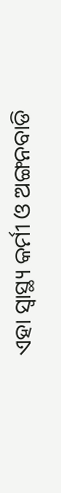ଏହା ସ୍ବାସ୍ଥ୍ୟ କର୍ମୀ ଓ ଅଙ୍ଗନବାଡି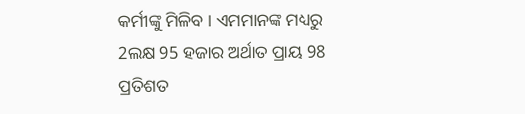କର୍ମୀଙ୍କୁ ମିଳିବ । ଏମମାନଙ୍କ ମଧ୍ୟରୁ 2ଲକ୍ଷ 95 ହଜାର ଅର୍ଥାତ ପ୍ରାୟ 98 ପ୍ରତିଶତ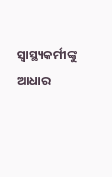ସ୍ବାସ୍ଥ୍ୟକର୍ମୀଙ୍କୁ ଆଧାର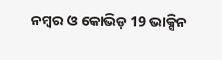ନମ୍ବର ଓ କୋଭିଡ଼ 19 ଭାକ୍ସିନ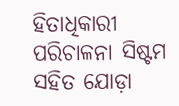ହିତାଧିକାରୀ ପରିଚାଳନା ସିଷ୍ଟମ ସହିତ ଯୋଡ଼ା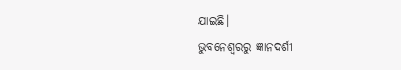ଯାଇଛି।
ଭୁବନେଶ୍ବରରୁ ଜ୍ଞାନଦର୍ଶୀ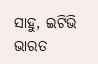ସାହୁ, ଇଟିଭି ଭାରତ